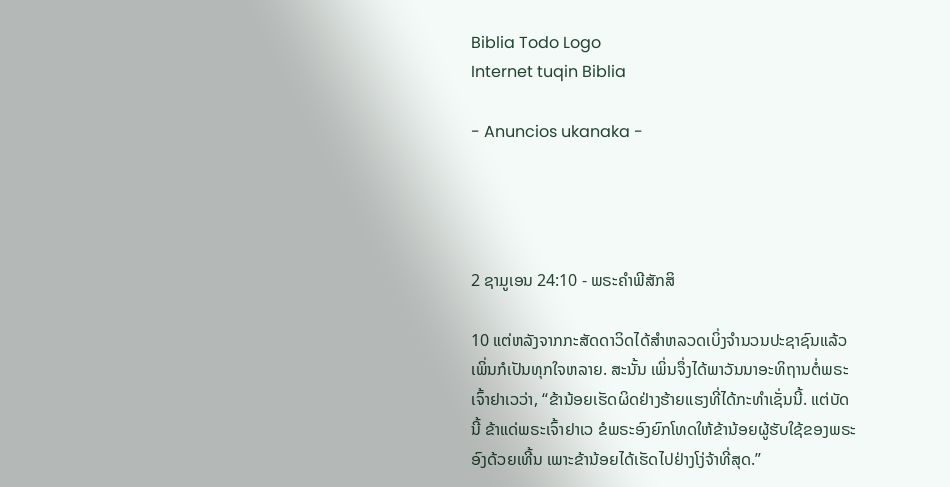Biblia Todo Logo
Internet tuqin Biblia

- Anuncios ukanaka -




2 ຊາມູເອນ 24:10 - ພຣະຄຳພີສັກສິ

10 ແຕ່ຫລັງຈາກກະສັດດາວິດໄດ້ສຳຫລວດເບິ່ງຈຳນວນປະຊາຊົນແລ້ວ ເພິ່ນກໍເປັນທຸກໃຈຫລາຍ. ສະນັ້ນ ເພິ່ນຈຶ່ງໄດ້ພາວັນນາອະທິຖານຕໍ່ພຣະເຈົ້າຢາເວວ່າ, “ຂ້ານ້ອຍເຮັດຜິດຢ່າງຮ້າຍແຮງທີ່ໄດ້ກະທຳເຊັ່ນນີ້. ແຕ່ບັດນີ້ ຂ້າແດ່ພຣະເຈົ້າຢາເວ ຂໍພຣະອົງຍົກໂທດໃຫ້ຂ້ານ້ອຍຜູ້ຮັບໃຊ້ຂອງພຣະອົງດ້ວຍເທີ້ນ ເພາະຂ້ານ້ອຍໄດ້ເຮັດໄປຢ່າງໂງ່ຈ້າທີ່ສຸດ.”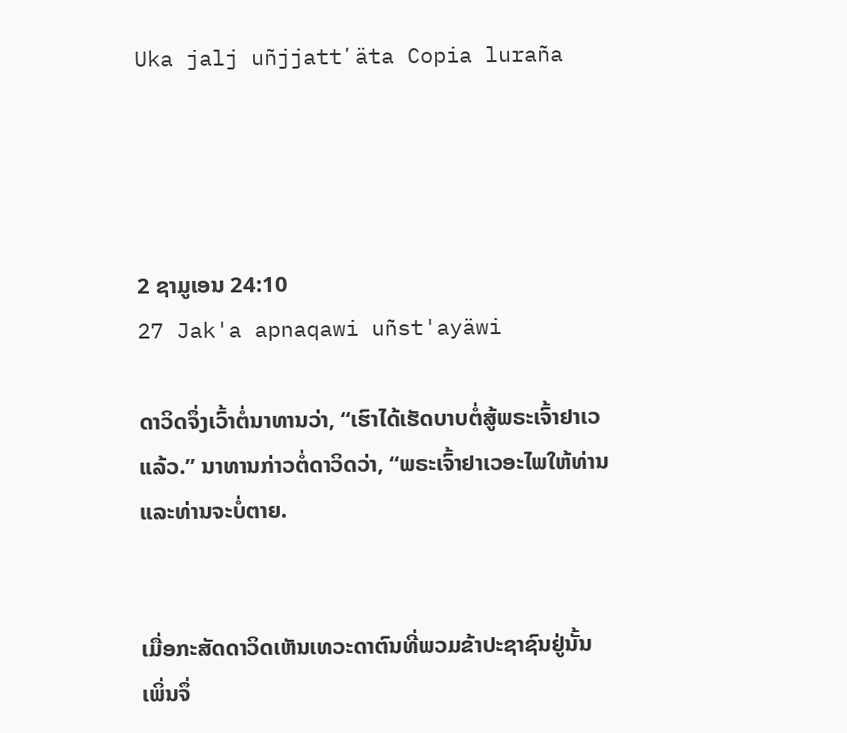Uka jalj uñjjattʼäta Copia luraña




2 ຊາມູເອນ 24:10
27 Jak'a apnaqawi uñst'ayäwi

ດາວິດຈຶ່ງເວົ້າຕໍ່ນາທານວ່າ, “ເຮົາໄດ້ເຮັດບາບຕໍ່ສູ້ພຣະເຈົ້າຢາເວແລ້ວ.” ນາທານກ່າວຕໍ່ດາວິດວ່າ, “ພຣະເຈົ້າຢາເວອະໄພໃຫ້ທ່ານ ແລະທ່ານຈະບໍ່ຕາຍ.


ເມື່ອກະສັດດາວິດເຫັນເທວະດາຕົນທີ່ພວມຂ້າປະຊາຊົນຢູ່ນັ້ນ ເພິ່ນຈຶ່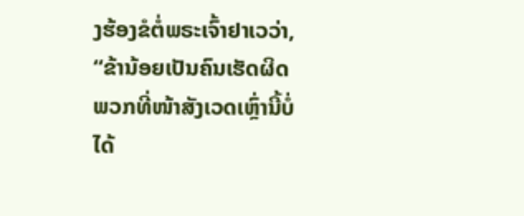ງຮ້ອງຂໍຕໍ່ພຣະເຈົ້າຢາເວວ່າ, “ຂ້ານ້ອຍເປັນຄົນເຮັດຜິດ ພວກທີ່ໜ້າສັງເວດເຫຼົ່ານີ້ບໍ່ໄດ້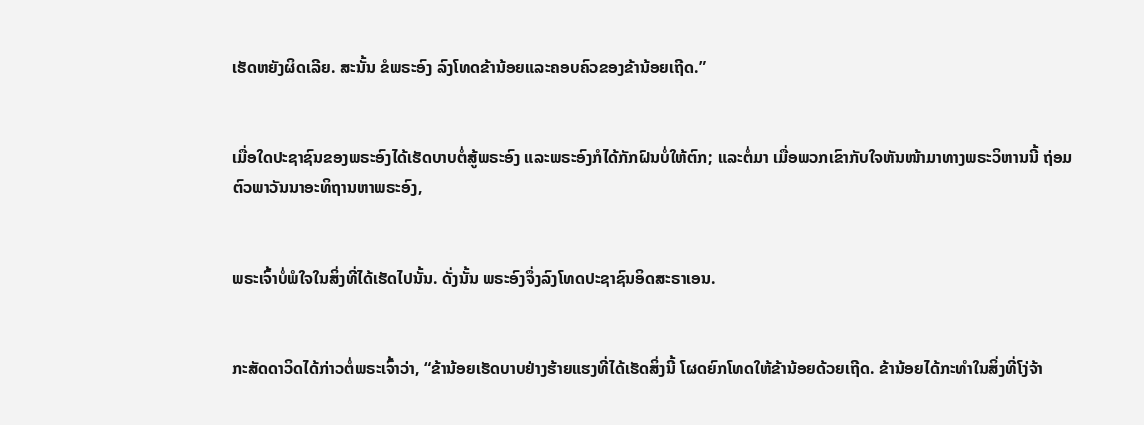ເຮັດຫຍັງຜິດເລີຍ. ສະນັ້ນ ຂໍພຣະອົງ ລົງໂທດຂ້ານ້ອຍແລະຄອບຄົວຂອງຂ້ານ້ອຍເຖີດ.”


ເມື່ອໃດປະຊາຊົນຂອງພຣະອົງໄດ້ເຮັດບາບຕໍ່ສູ້ພຣະອົງ ແລະພຣະອົງກໍໄດ້ກັກຝົນບໍ່ໃຫ້ຕົກ; ແລະຕໍ່ມາ ເມື່ອພວກເຂົາກັບໃຈຫັນໜ້າມາທາງພຣະວິຫານນີ້ ຖ່ອມຕົວພາວັນນາອະທິຖານຫາພຣະອົງ,


ພຣະເຈົ້າບໍ່ພໍໃຈໃນສິ່ງທີ່ໄດ້ເຮັດໄປນັ້ນ. ດັ່ງນັ້ນ ພຣະອົງຈຶ່ງລົງໂທດປະຊາຊົນອິດສະຣາເອນ.


ກະສັດດາວິດໄດ້ກ່າວຕໍ່ພຣະເຈົ້າວ່າ, “ຂ້ານ້ອຍເຮັດບາບຢ່າງຮ້າຍແຮງທີ່ໄດ້ເຮັດສິ່ງນີ້ ໂຜດຍົກໂທດໃຫ້ຂ້ານ້ອຍດ້ວຍເຖີດ. ຂ້ານ້ອຍໄດ້ກະທຳໃນສິ່ງທີ່ໂງ່ຈ້າ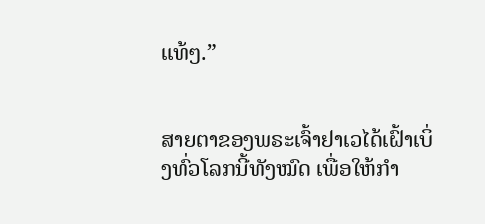ແທ້ໆ.”


ສາຍຕາຂອງພຣະເຈົ້າຢາເວໄດ້ເຝົ້າເບິ່ງທົ່ວໂລກນີ້ທັງໝົດ ເພື່ອໃຫ້ກຳ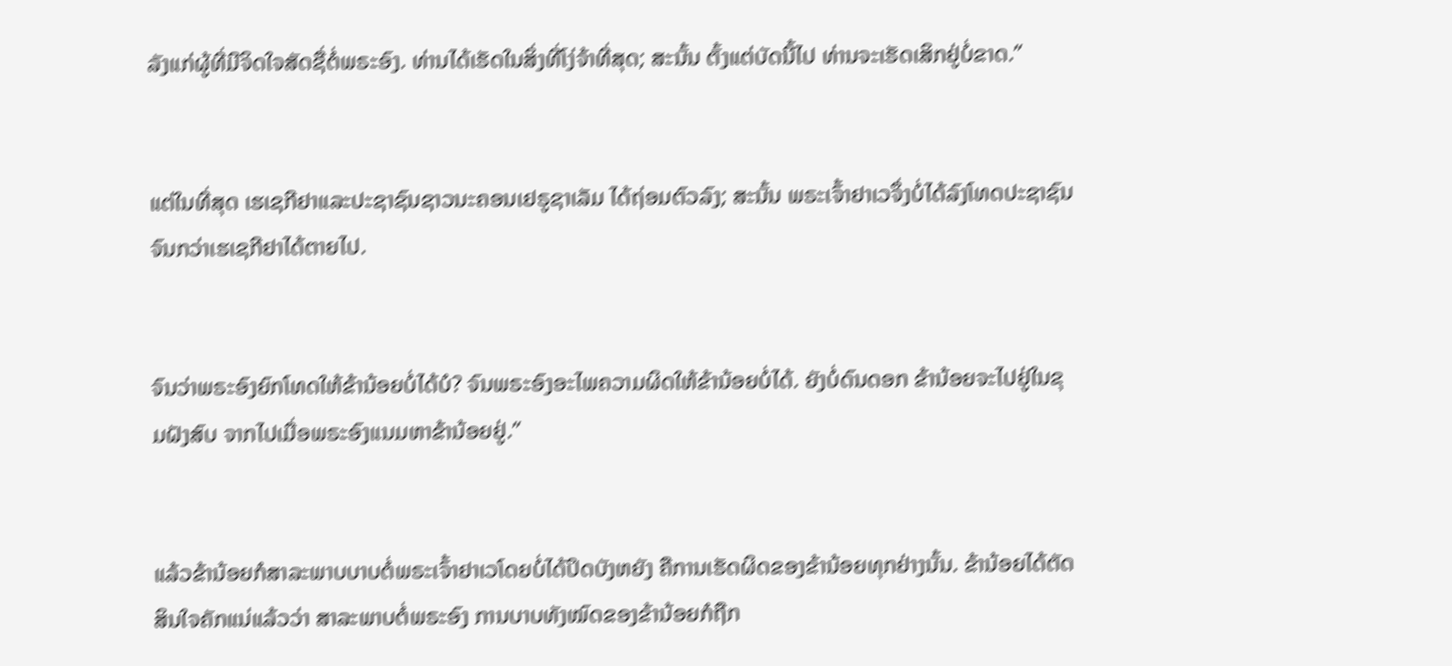ລັງແກ່ຜູ້ທີ່ມີຈິດໃຈສັດຊື່ຕໍ່ພຣະອົງ. ທ່ານໄດ້ເຮັດໃນສິ່ງທີ່ໂງ່ຈ້າທີ່ສຸດ; ສະນັ້ນ ຕັ້ງແຕ່ບັດນີ້ໄປ ທ່ານຈະເຮັດເສິກຢູ່ບໍ່ຂາດ.”


ແຕ່ໃນທີ່ສຸດ ເຮເຊກີຢາແລະປະຊາຊົນຊາວນະຄອນເຢຣູຊາເລັມ ໄດ້ຖ່ອມຕົວລົງ; ສະນັ້ນ ພຣະເຈົ້າຢາເວຈຶ່ງບໍ່ໄດ້ລົງໂທດປະຊາຊົນ ຈົນກວ່າເຮເຊກີຢາໄດ້ຕາຍໄປ.


ຈົນວ່າພຣະອົງຍົກໂທດໃຫ້ຂ້ານ້ອຍບໍ່ໄດ້ບໍ? ຈົນພຣະອົງອະໄພຄວາມຜິດໃຫ້ຂ້ານ້ອຍບໍ່ໄດ້. ຍັງບໍ່ດົນດອກ ຂ້ານ້ອຍຈະໄປຢູ່ໃນຂຸມຝັງສົບ ຈາກໄປເມື່ອພຣະອົງແນມຫາຂ້ານ້ອຍຢູ່.”


ແລ້ວຂ້ານ້ອຍກໍສາລະພາບບາບຕໍ່ພຣະເຈົ້າຢາເວໂດຍບໍ່ໄດ້ປິດບັງຫຍັງ ຄືການເຮັດຜິດຂອງຂ້ານ້ອຍທຸກຢ່າງນັ້ນ. ຂ້ານ້ອຍໄດ້ຕັດສິນໃຈຄັກແນ່ແລ້ວວ່າ ສາລະພາບຕໍ່ພຣະອົງ ການບາບທັງໝົດຂອງຂ້ານ້ອຍກໍຖືກ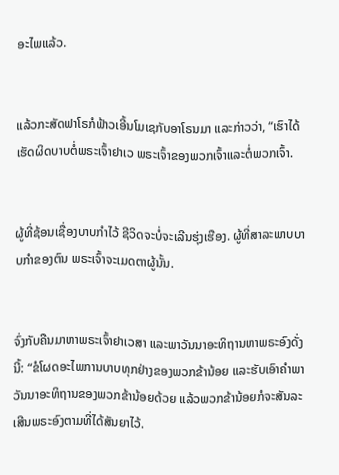ອະໄພແລ້ວ.


ແລ້ວກະສັດຟາໂຣກໍຟ້າວເອີ້ນໂມເຊກັບອາໂຣນມາ ແລະກ່າວວ່າ, “ເຮົາໄດ້ເຮັດຜິດບາບຕໍ່ພຣະເຈົ້າຢາເວ ພຣະເຈົ້າຂອງພວກເຈົ້າແລະຕໍ່ພວກເຈົ້າ.


ຜູ້ທີ່ຊ້ອນເຊື່ອງບາບກຳໄວ້ ຊີວິດຈະບໍ່ຈະເລີນຮຸ່ງເຮືອງ. ຜູ້ທີ່ສາລະພາບບາບກຳຂອງຕົນ ພຣະເຈົ້າຈະເມດຕາຜູ້ນັ້ນ.


ຈົ່ງກັບຄືນມາຫາພຣະເຈົ້າຢາເວສາ ແລະພາວັນນາອະທິຖານຫາພຣະອົງດັ່ງນີ້: “ຂໍໂຜດອະໄພການບາບທຸກຢ່າງຂອງພວກຂ້ານ້ອຍ ແລະຮັບເອົາຄຳພາວັນນາອະທິຖານຂອງພວກຂ້ານ້ອຍດ້ວຍ ແລ້ວພວກຂ້ານ້ອຍກໍຈະສັນລະເສີນພຣະອົງຕາມທີ່ໄດ້ສັນຍາໄວ້.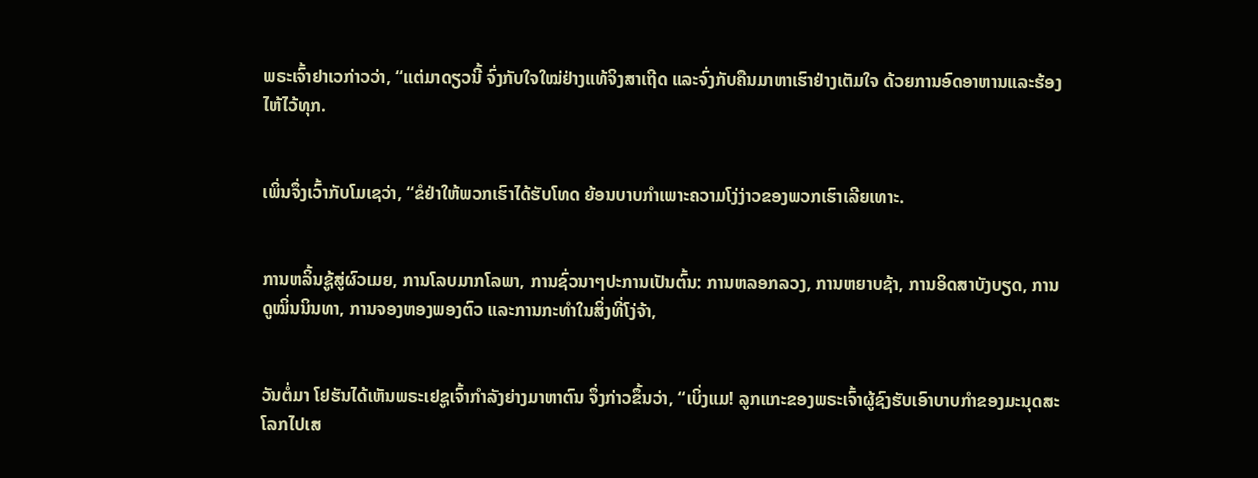ພຣະເຈົ້າຢາເວກ່າວວ່າ, “ແຕ່ມາດຽວນີ້ ຈົ່ງກັບໃຈໃໝ່ຢ່າງແທ້ຈິງສາເຖີດ ແລະຈົ່ງກັບຄືນມາຫາເຮົາຢ່າງເຕັມໃຈ ດ້ວຍການອົດອາຫານແລະຮ້ອງໄຫ້ໄວ້ທຸກ.


ເພິ່ນຈຶ່ງເວົ້າກັບໂມເຊວ່າ, “ຂໍຢ່າໃຫ້ພວກເຮົາໄດ້ຮັບໂທດ ຍ້ອນບາບກຳເພາະຄວາມໂງ່ງ່າວຂອງພວກເຮົາເລີຍເທາະ.


ການຫລິ້ນຊູ້ສູ່ຜົວເມຍ, ການໂລບມາກໂລພາ, ການຊົ່ວນາໆປະການເປັນຕົ້ນ: ການຫລອກລວງ, ການຫຍາບຊ້າ, ການອິດສາບັງບຽດ, ການດູໝິ່ນນິນທາ, ການຈອງຫອງພອງຕົວ ແລະການກະທຳໃນສິ່ງທີ່ໂງ່ຈ້າ,


ວັນຕໍ່ມາ ໂຢຮັນໄດ້ເຫັນພຣະເຢຊູເຈົ້າກຳລັງຍ່າງມາຫາຕົນ ຈຶ່ງກ່າວຂຶ້ນວ່າ, “ເບິ່ງແມ! ລູກແກະຂອງພຣະເຈົ້າຜູ້ຊົງຮັບເອົາບາບກຳຂອງມະນຸດສະໂລກໄປເສ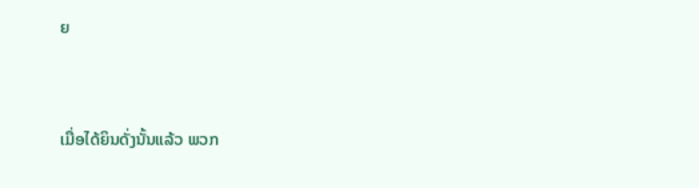ຍ


ເມື່ອໄດ້ຍິນດັ່ງນັ້ນແລ້ວ ພວກ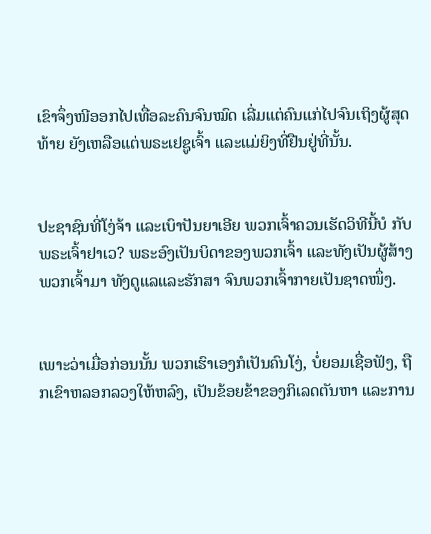ເຂົາຈຶ່ງໜີອອກໄປເທື່ອລະຄົນຈົນໝົດ ເລີ່ມແຕ່ຄົນແກ່ໄປຈົນເຖິງຜູ້ສຸດທ້າຍ ຍັງເຫລືອແຕ່ພຣະເຢຊູເຈົ້າ ແລະແມ່ຍິງທີ່ຢືນຢູ່ທີ່ນັ້ນ.


ປະຊາຊົນທີ່ໂງ່ຈ້າ ແລະເບົາປັນຍາເອີຍ ພວກເຈົ້າຄວນເຮັດວິທີນີ້ບໍ ກັບພຣະເຈົ້າຢາເວ? ພຣະອົງເປັນບິດາຂອງພວກເຈົ້າ ແລະທັງເປັນຜູ້ສ້າງພວກເຈົ້າມາ ທັງດູແລແລະຮັກສາ ຈົນພວກເຈົ້າກາຍເປັນຊາດໜຶ່ງ.


ເພາະວ່າເມື່ອກ່ອນນັ້ນ ພວກເຮົາເອງກໍເປັນຄົນໂງ່, ບໍ່ຍອມເຊື່ອຟັງ, ຖືກເຂົາຫລອກລວງໃຫ້ຫລົງ, ເປັນຂ້ອຍຂ້າຂອງກິເລດຕັນຫາ ແລະການ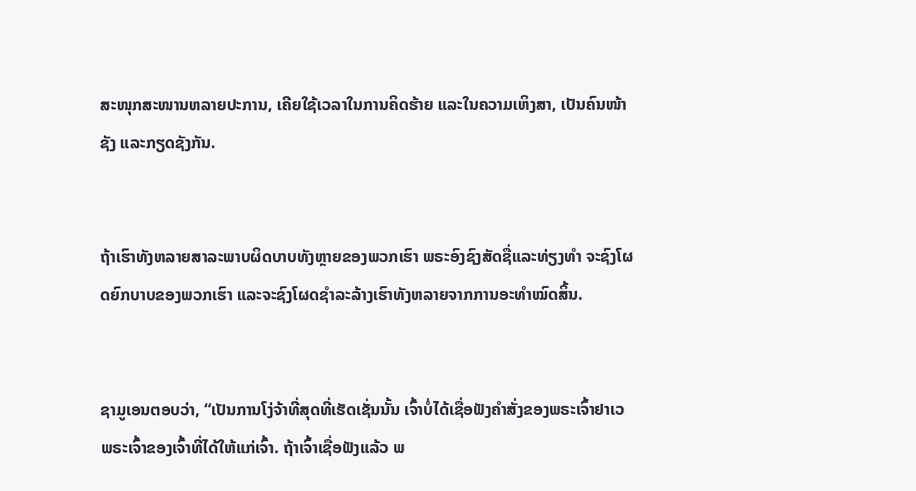ສະໜຸກສະໜານຫລາຍປະການ, ເຄີຍໃຊ້ເວລາໃນການຄິດຮ້າຍ ແລະໃນຄວາມເຫິງສາ, ເປັນຄົນໜ້າຊັງ ແລະກຽດຊັງກັນ.


ຖ້າເຮົາທັງຫລາຍສາລະພາບຜິດບາບທັງຫຼາຍຂອງພວກເຮົາ ພຣະອົງຊົງສັດຊື່ແລະທ່ຽງທຳ ຈະຊົງໂຜດຍົກບາບຂອງພວກເຮົາ ແລະຈະຊົງໂຜດຊຳລະລ້າງເຮົາທັງຫລາຍຈາກການອະທຳໝົດສິ້ນ.


ຊາມູເອນຕອບວ່າ, “ເປັນການໂງ່ຈ້າທີ່ສຸດທີ່ເຮັດເຊັ່ນນັ້ນ ເຈົ້າບໍ່ໄດ້ເຊື່ອຟັງຄຳສັ່ງຂອງພຣະເຈົ້າຢາເວ ພຣະເຈົ້າຂອງເຈົ້າທີ່ໄດ້ໃຫ້ແກ່ເຈົ້າ. ຖ້າເຈົ້າເຊື່ອຟັງແລ້ວ ພ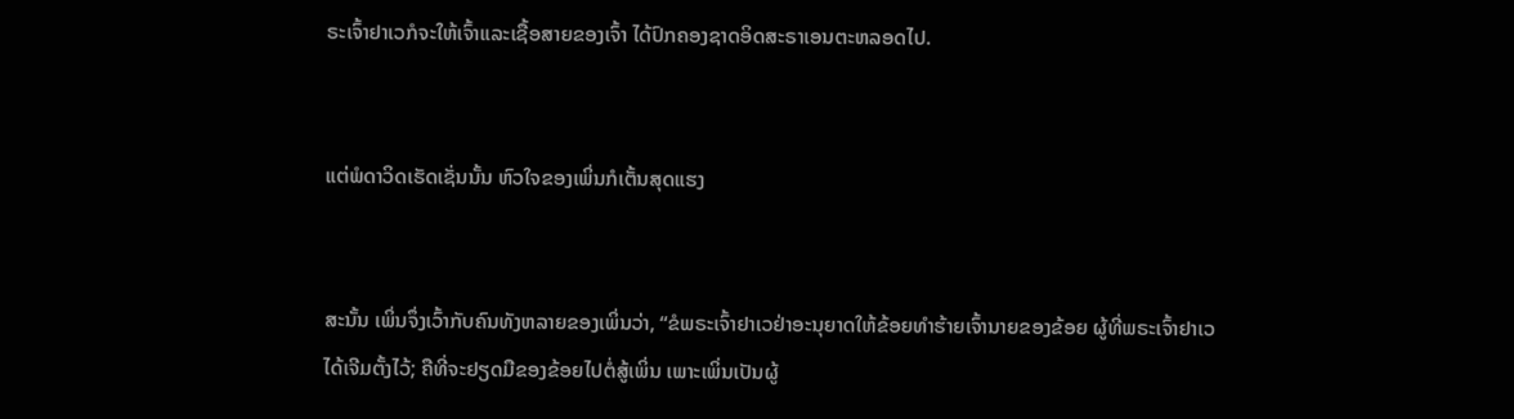ຣະເຈົ້າຢາເວກໍຈະໃຫ້ເຈົ້າແລະເຊື້ອສາຍຂອງເຈົ້າ ໄດ້ປົກຄອງຊາດອິດສະຣາເອນຕະຫລອດໄປ.


ແຕ່ພໍດາວິດເຮັດເຊັ່ນນັ້ນ ຫົວໃຈຂອງເພິ່ນກໍເຕັ້ນສຸດແຮງ


ສະນັ້ນ ເພິ່ນຈຶ່ງເວົ້າກັບຄົນທັງຫລາຍຂອງເພິ່ນວ່າ, “ຂໍພຣະເຈົ້າຢາເວຢ່າອະນຸຍາດໃຫ້ຂ້ອຍທຳຮ້າຍເຈົ້ານາຍຂອງຂ້ອຍ ຜູ້ທີ່ພຣະເຈົ້າຢາເວໄດ້ເຈີມຕັ້ງໄວ້; ຄືທີ່ຈະຢຽດມືຂອງຂ້ອຍໄປຕໍ່ສູ້ເພິ່ນ ເພາະເພິ່ນເປັນຜູ້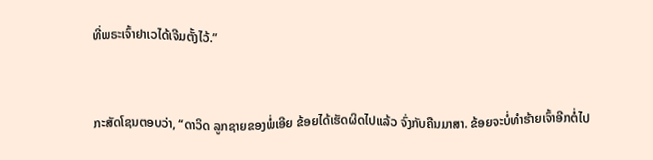ທີ່ພຣະເຈົ້າຢາເວໄດ້ເຈີມຕັ້ງໄວ້.”


ກະສັດໂຊນຕອບວ່າ, “ດາວິດ ລູກຊາຍຂອງພໍ່ເອີຍ ຂ້ອຍໄດ້ເຮັດຜິດໄປແລ້ວ ຈົ່ງກັບຄືນມາສາ. ຂ້ອຍຈະບໍ່ທຳຮ້າຍເຈົ້າອີກຕໍ່ໄປ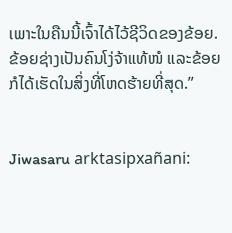ເພາະໃນຄືນນີ້ເຈົ້າໄດ້ໄວ້ຊີວິດຂອງຂ້ອຍ. ຂ້ອຍຊ່າງເປັນຄົນໂງ່ຈ້າແທ້ໜໍ ແລະຂ້ອຍກໍໄດ້ເຮັດໃນສິ່ງທີ່ໂຫດຮ້າຍທີ່ສຸດ.”


Jiwasaru arktasipxañani: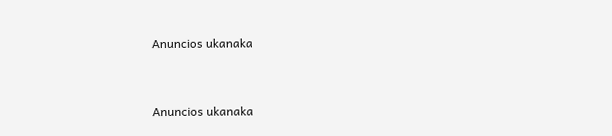Anuncios ukanaka


Anuncios ukanaka